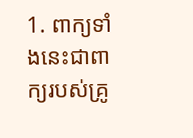1. ពាក្យទាំងនេះជាពាក្យរបស់គ្រូ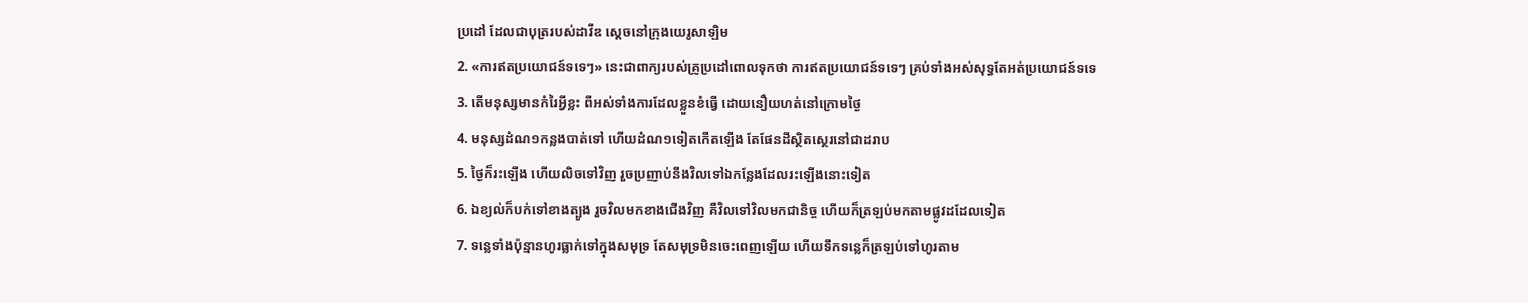ប្រដៅ ដែលជាបុត្ររបស់ដាវីឌ ស្តេចនៅក្រុងយេរូសាឡិម
2. «ការឥតប្រយោជន៍ទទេៗ» នេះជាពាក្យរបស់គ្រូប្រដៅពោលទុកថា ការឥតប្រយោជន៍ទទេៗ គ្រប់ទាំងអស់សុទ្ធតែអត់ប្រយោជន៍ទទេ
3. តើមនុស្សមានកំរៃអ្វីខ្លះ ពីអស់ទាំងការដែលខ្លួនខំធ្វើ ដោយនឿយហត់នៅក្រោមថ្ងៃ
4. មនុស្សដំណ១កន្លងបាត់ទៅ ហើយដំណ១ទៀតកើតឡើង តែផែនដីស្ថិតស្ថេរនៅជាដរាប
5. ថ្ងៃក៏រះឡើង ហើយលិចទៅវិញ រួចប្រញាប់នឹងវិលទៅឯកន្លែងដែលរះឡើងនោះទៀត
6. ឯខ្យល់ក៏បក់ទៅខាងត្បូង រួចវិលមកខាងជើងវិញ គឺវិលទៅវិលមកជានិច្ច ហើយក៏ត្រឡប់មកតាមផ្លូវដដែលទៀត
7. ទន្លេទាំងប៉ុន្មានហូរធ្លាក់ទៅក្នុងសមុទ្រ តែសមុទ្រមិនចេះពេញឡើយ ហើយទឹកទន្លេក៏ត្រឡប់ទៅហូរតាម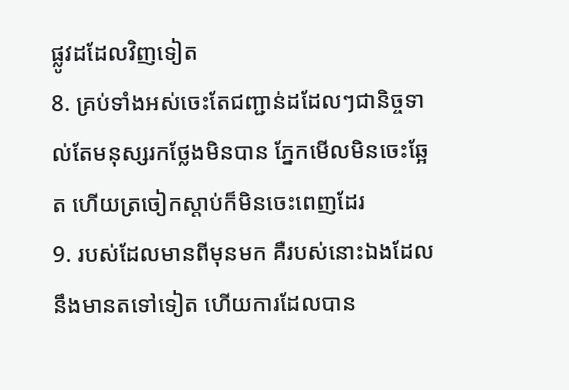ផ្លូវដដែលវិញទៀត
8. គ្រប់ទាំងអស់ចេះតែជញ្ជាន់ដដែលៗជានិច្ចទាល់តែមនុស្សរកថ្លែងមិនបាន ភ្នែកមើលមិនចេះឆ្អែត ហើយត្រចៀកស្តាប់ក៏មិនចេះពេញដែរ
9. របស់ដែលមានពីមុនមក គឺរបស់នោះឯងដែលនឹងមានតទៅទៀត ហើយការដែលបាន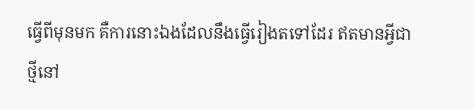ធ្វើពីមុនមក គឺការនោះឯងដែលនឹងធ្វើរៀងតទៅដែរ ឥតមានអ្វីជាថ្មីនៅ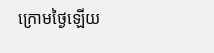ក្រោមថ្ងៃឡើយ